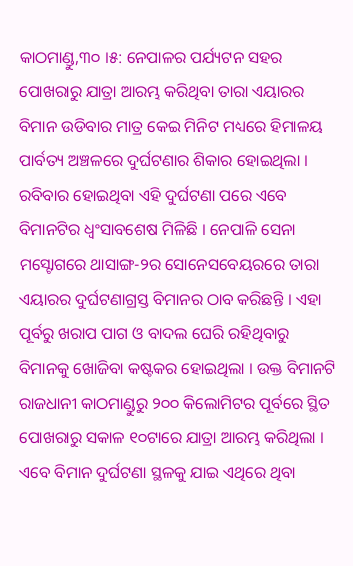କାଠମାଣ୍ଡୁ,୩୦ ।୫: ନେପାଳର ପର୍ଯ୍ୟଟନ ସହର ପୋଖରାରୁ ଯାତ୍ରା ଆରମ୍ଭ କରିଥିବା ତାରା ଏୟାରର ବିମାନ ଉଡିବାର ମାତ୍ର କେଇ ମିନିଟ ମଧ୍ୟରେ ହିମାଳୟ ପାର୍ବତ୍ୟ ଅଞ୍ଚଳରେ ଦୁର୍ଘଟଣାର ଶିକାର ହୋଇଥିଲା । ରବିବାର ହୋଇଥିବା ଏହି ଦୁର୍ଘଟଣା ପରେ ଏବେ ବିମାନଟିର ଧ୍ୱଂସାବଶେଷ ମିଳିଛି । ନେପାଳି ସେନା ମସ୍ଟୋଗରେ ଥାସାଙ୍ଗ-୨ର ସୋନେସବେୟରରେ ତାରା ଏୟାରର ଦୁର୍ଘଟଣାଗ୍ରସ୍ତ ବିମାନର ଠାବ କରିଛନ୍ତି । ଏହା ପୂର୍ବରୁ ଖରାପ ପାଗ ଓ ବାଦଲ ଘେରି ରହିଥିବାରୁ ବିମାନକୁ ଖୋଜିବା କଷ୍ଟକର ହୋଇଥିଲା । ଉକ୍ତ ବିମାନଟି ରାଜଧାନୀ କାଠମାଣ୍ଡୁରୁ ୨୦୦ କିଲୋମିଟର ପୂର୍ବରେ ସ୍ଥିତ ପୋଖରାରୁ ସକାଳ ୧୦ଟାରେ ଯାତ୍ରା ଆରମ୍ଭ କରିଥିଲା । ଏବେ ବିମାନ ଦୁର୍ଘଟଣା ସ୍ଥଳକୁ ଯାଇ ଏଥିରେ ଥିବା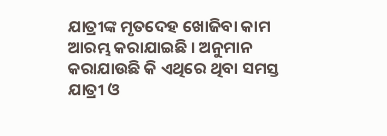ଯାତ୍ରୀଙ୍କ ମୃତଦେହ ଖୋଜିବା କାମ ଆରମ୍ଭ କରାଯାଇଛି । ଅନୁମାନ କରାଯାଉଛି କି ଏଥିରେ ଥିବା ସମସ୍ତ ଯାତ୍ରୀ ଓ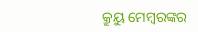କ୍ରୁୟୁ ମେମ୍ବରଙ୍କର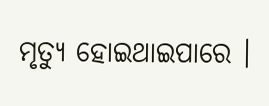ମୃତ୍ୟୁ ହୋଇଥାଇପାରେ ।